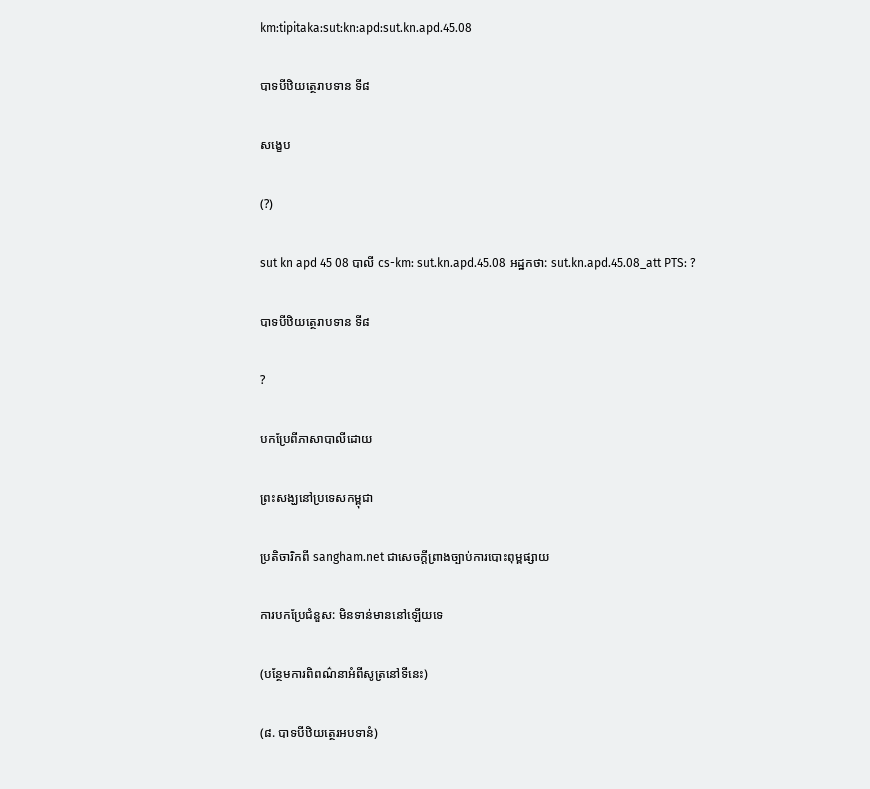km:tipitaka:sut:kn:apd:sut.kn.apd.45.08

បាទបីឋិយត្ថេរាបទាន ទី៨

សង្ខេប

(?)

sut kn apd 45 08 បាលី cs-km: sut.kn.apd.45.08 អដ្ឋកថា: sut.kn.apd.45.08_att PTS: ?

បាទបីឋិយត្ថេរាបទាន ទី៨

?

បកប្រែពីភាសាបាលីដោយ

ព្រះសង្ឃនៅប្រទេសកម្ពុជា

ប្រតិចារិកពី sangham.net ជាសេចក្តីព្រាងច្បាប់ការបោះពុម្ពផ្សាយ

ការបកប្រែជំនួស: មិនទាន់មាននៅឡើយទេ

(បន្ថែមការពិពណ៌នាអំពីសូត្រនៅទីនេះ)

(៨. បាទបីឋិយត្ថេរអបទានំ)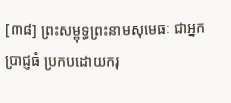[៣៨] ព្រះសម្ពុទ្ធព្រះនាមសុមេធៈ ជាអ្នកប្រាជ្ញធំ ប្រកបដោយករុ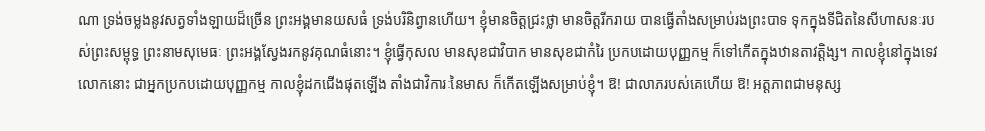ណា ទ្រង់ចម្លងនូវសត្វទាំងឡាយដ៏ច្រើន ព្រះអង្គមានយសធំ ទ្រង់បរិនិព្វានហើយ។ ខ្ញុំមានចិត្តជ្រះថ្លា មានចិត្តរីករាយ បានធ្វើតាំងសម្រាប់រងព្រះបាទ ទុកក្នុងទីជិតនៃសីហាសនៈរបស់ព្រះសម្ពុទ្ធ ព្រះនាមសុមេធៈ ព្រះអង្គស្វែងរកនូវគុណធំនោះ។ ខ្ញុំធ្វើកុសល មានសុខជាវិបាក មានសុខជាកំរៃ ប្រកបដោយបុញ្ញកម្ម ក៏ទៅកើតក្នុងឋានតាវត្តិង្ស។ កាលខ្ញុំនៅក្នុងទេវលោកនោះ ជាអ្នកប្រកបដោយបុញ្ញកម្ម កាលខ្ញុំដកជើងផុតឡើង តាំងជាវិការៈនៃមាស ក៏កើតឡើងសម្រាប់ខ្ញុំ។ ឱ! ជាលាភរបស់គេហើយ ឱ! អត្តភាពជាមនុស្ស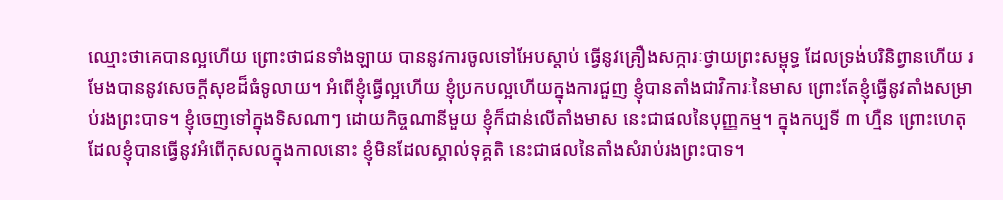ឈ្មោះថាគេបានល្អហើយ ព្រោះថាជនទាំងឡាយ បាននូវការចូលទៅអែបស្តាប់ ធ្វើនូវគ្រឿងសក្ការៈថ្វាយព្រះសម្ពុទ្ធ ដែលទ្រង់បរិនិព្វានហើយ រមែងបាននូវសេចក្តីសុខដ៏ធំទូលាយ។ អំពើខ្ញុំធ្វើល្អហើយ ខ្ញុំប្រកបល្អហើយក្នុងការជួញ ខ្ញុំបានតាំងជាវិការៈនៃមាស ព្រោះតែខ្ញុំធ្វើនូវតាំងសម្រាប់រងព្រះបាទ។ ខ្ញុំចេញទៅក្នុងទិសណាៗ ដោយកិច្ចណានីមួយ ខ្ញុំក៏ជាន់លើតាំងមាស នេះជាផលនៃបុញ្ញកម្ម។ ក្នុងកប្បទី ៣ ហ្មឺន ព្រោះហេតុដែលខ្ញុំបានធ្វើនូវអំពើកុសលក្នុងកាលនោះ ខ្ញុំមិនដែលស្គាល់ទុគ្គតិ នេះជាផលនៃតាំងសំរាប់រងព្រះបាទ។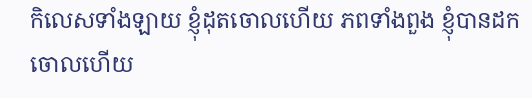កិលេសទាំងឡាយ ខ្ញុំដុតចោលហើយ ភពទាំងពួង ខ្ញុំបានដកចោលហើយ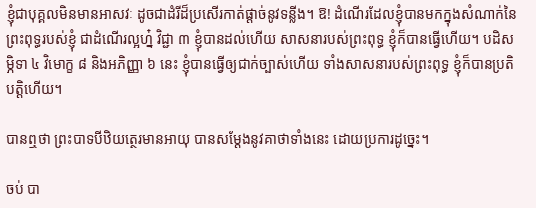ខ្ញុំជាបុគ្គលមិនមានអាសវៈ ដូចជាដំរីដ៏ប្រសើរកាត់ផ្តាច់នូវទន្លីង។ ឱ! ដំណើរដែលខ្ញុំបានមកក្នុងសំណាក់នៃព្រះពុទ្ធរបស់ខ្ញុំ ជាដំណើរល្អហ្ន៎ វិជ្ជា ៣ ខ្ញុំបានដល់ហើយ សាសនារបស់ព្រះពុទ្ធ ខ្ញុំក៏បានធ្វើហើយ។ បដិសម្ភិទា ៤ វិមោក្ខ ៨ និងអភិញ្ញា ៦ នេះ ខ្ញុំបានធ្វើឲ្យជាក់ច្បាស់ហើយ ទាំងសាសនារបស់ព្រះពុទ្ធ ខ្ញុំក៏បានប្រតិបត្តិហើយ។

បានឮថា ព្រះបាទបីឋិយត្ថេរមានអាយុ បានសម្តែងនូវគាថាទាំងនេះ ដោយប្រការដូច្នេះ។

ចប់ បា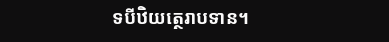ទបីឋិយត្ថេរាបទាន។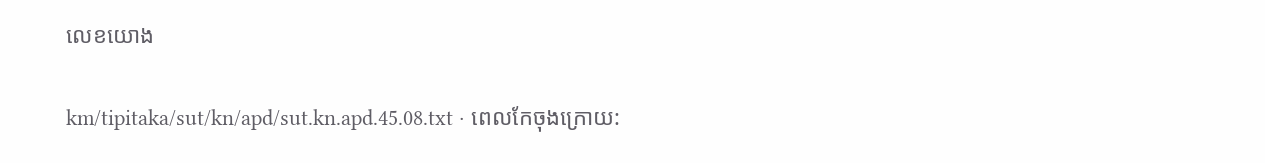លេខយោង

km/tipitaka/sut/kn/apd/sut.kn.apd.45.08.txt · ពេលកែចុងក្រោយ: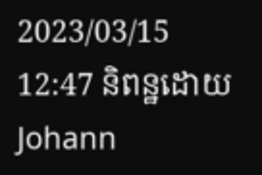2023/03/15 12:47 និពន្ឋដោយ Johann